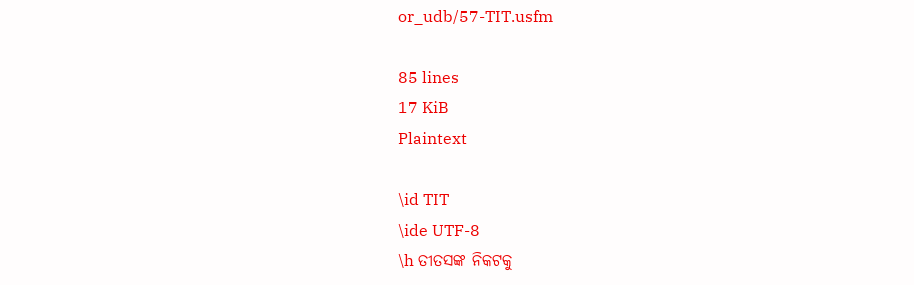or_udb/57-TIT.usfm

85 lines
17 KiB
Plaintext

\id TIT
\ide UTF-8
\h ତୀତସଙ୍କ ନିକଟକୁ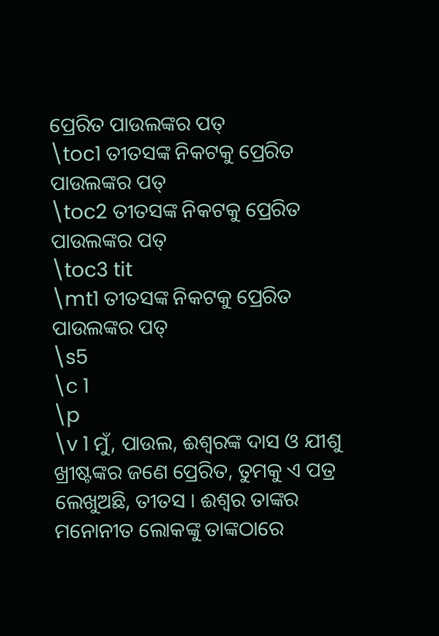ପ୍ରେରିତ ପାଉଲଙ୍କର ପତ୍
\toc1 ତୀତସଙ୍କ ନିକଟକୁ ପ୍ରେରିତ ପାଉଲଙ୍କର ପତ୍
\toc2 ତୀତସଙ୍କ ନିକଟକୁ ପ୍ରେରିତ ପାଉଲଙ୍କର ପତ୍
\toc3 tit
\mt1 ତୀତସଙ୍କ ନିକଟକୁ ପ୍ରେରିତ ପାଉଲଙ୍କର ପତ୍
\s5
\c 1
\p
\v 1 ମୁଁ, ପାଉଲ, ଈଶ୍ୱରଙ୍କ ଦାସ ଓ ଯୀଶୁ ଖ୍ରୀଷ୍ଟଙ୍କର ଜଣେ ପ୍ରେରିତ, ତୁମକୁ ଏ ପତ୍ର ଲେଖୁଅଛି, ତୀତସ । ଈଶ୍ୱର ତାଙ୍କର ମନୋନୀତ ଲୋକଙ୍କୁ ତାଙ୍କଠାରେ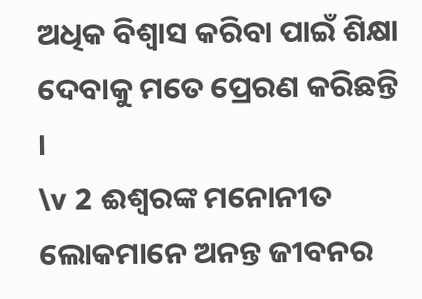ଅଧିକ ବିଶ୍ଵାସ କରିବା ପାଇଁ ଶିକ୍ଷା ଦେବାକୁ ମତେ ପ୍ରେରଣ କରିଛନ୍ତି ।
\v 2 ଈଶ୍ୱରଙ୍କ ମନୋନୀତ ଲୋକମାନେ ଅନନ୍ତ ଜୀବନର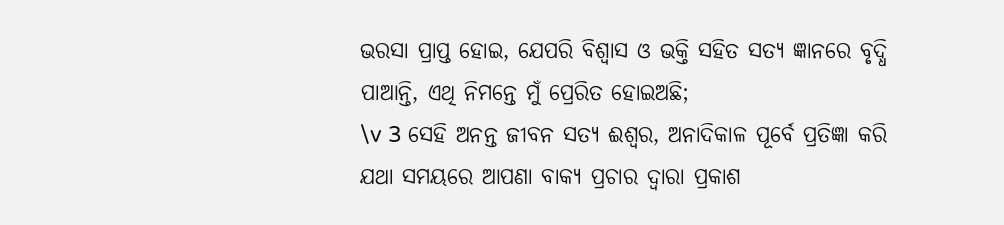ଭରସା ପ୍ରାପ୍ତ ହୋଇ, ଯେପରି ବିଶ୍ଵାସ ଓ ଭକ୍ତି ସହିତ ସତ୍ୟ ଜ୍ଞାନରେ ବୃଦ୍ଧି ପାଆନ୍ତି, ଏଥି ନିମନ୍ତେ ମୁଁ ପ୍ରେରିତ ହୋଇଅଛି;
\v 3 ସେହି ଅନନ୍ତ ଜୀବନ ସତ୍ୟ ଈଶ୍ୱର, ଅନାଦିକାଳ ପୂର୍ବେ ପ୍ରତିଜ୍ଞା କରି ଯଥା ସମୟରେ ଆପଣା ବାକ୍ୟ ପ୍ରଚାର ଦ୍ୱାରା ପ୍ରକାଶ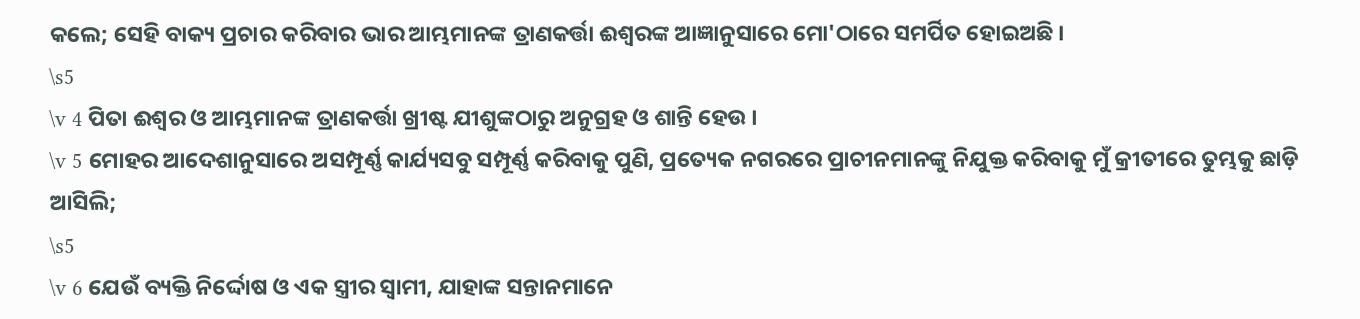କଲେ; ସେହି ବାକ୍ୟ ପ୍ରଚାର କରିବାର ଭାର ଆମ୍ଭମାନଙ୍କ ତ୍ରାଣକର୍ତ୍ତା ଈଶ୍ୱରଙ୍କ ଆଜ୍ଞାନୁସାରେ ମୋ'ଠାରେ ସମର୍ପିତ ହୋଇଅଛି ।
\s5
\v 4 ପିତା ଈଶ୍ୱର ଓ ଆମ୍ଭମାନଙ୍କ ତ୍ରାଣକର୍ତ୍ତା ଖ୍ରୀଷ୍ଟ ଯୀଶୁଙ୍କଠାରୁ ଅନୁଗ୍ରହ ଓ ଶାନ୍ତି ହେଉ ।
\v 5 ମୋହର ଆଦେଶାନୁସାରେ ଅସମ୍ପୂର୍ଣ୍ଣ କାର୍ଯ୍ୟସବୁ ସମ୍ପୂର୍ଣ୍ଣ କରିବାକୁ ପୁଣି, ପ୍ରତ୍ୟେକ ନଗରରେ ପ୍ରାଚୀନମାନଙ୍କୁ ନିଯୁକ୍ତ କରିବାକୁ ମୁଁ କ୍ରୀତୀରେ ତୁମ୍ଭକୁ ଛାଡ଼ି ଆସିଲି;
\s5
\v 6 ଯେଉଁ ବ୍ୟକ୍ତି ନିର୍ଦ୍ଦୋଷ ଓ ଏକ ସ୍ତ୍ରୀର ସ୍ୱାମୀ, ଯାହାଙ୍କ ସନ୍ତାନମାନେ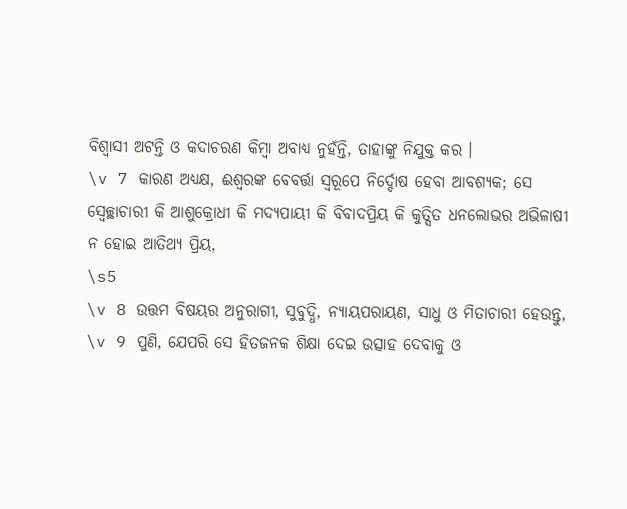ବିଶ୍ୱାସୀ ଅଟନ୍ତି ଓ କଦାଚରଣ କିମ୍ବା ଅବାଧ୍ୟ ନୁହଁନ୍ତି, ତାହାଙ୍କୁ ନିଯୁକ୍ତ କର ।
\v 7 କାରଣ ଅଧ୍ୟକ୍ଷ, ଈଶ୍ୱରଙ୍କ ବେବର୍ତ୍ତା ସ୍ୱରୂପେ ନିର୍ଦ୍ଦୋଷ ହେବା ଆବଶ୍ୟକ; ସେ ସ୍ଵେଚ୍ଛାଚାରୀ କି ଆଶୁକ୍ରୋଧୀ କି ମଦ୍ୟପାୟୀ କି ବିବାଦପ୍ରିୟ କି କୁତ୍ସିତ ଧନଲୋଭର ଅଭିଳାଷୀ ନ ହୋଇ ଆତିଥ୍ୟ ପ୍ରିୟ,
\s5
\v 8 ଉତ୍ତମ ବିଷୟର ଅନୁରାଗୀ, ସୁବୁଦ୍ଧି, ନ୍ୟାୟପରାୟଣ, ସାଧୁ ଓ ମିତାଚାରୀ ହେଉନ୍ତୁ,
\v 9 ପୁଣି, ଯେପରି ସେ ହିତଜନକ ଶିକ୍ଷା ଦେଇ ଉତ୍ସାହ ଦେବାକୁ ଓ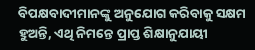ବିପକ୍ଷବାଦୀମାନଙ୍କୁ ଅନୁଯୋଗ କରିବାକୁ ସକ୍ଷମ ହୁଅନ୍ତି, ଏଥି ନିମନ୍ତେ ପ୍ରାପ୍ତ ଶିକ୍ଷାନୁଯାୟୀ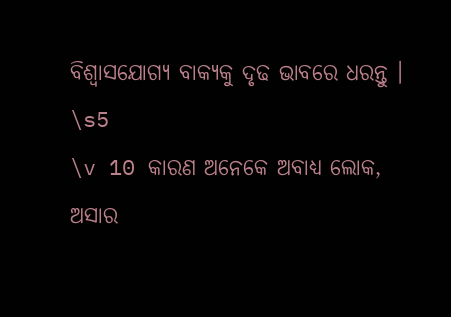ବିଶ୍ୱାସଯୋଗ୍ୟ ବାକ୍ୟକୁ ଦୃଢ ଭାବରେ ଧରନ୍ତୁ ।
\s5
\v 10 କାରଣ ଅନେକେ ଅବାଧ୍ୟ ଲୋକ, ଅସାର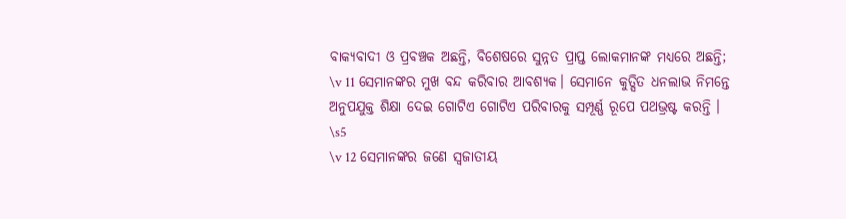ବାକ୍ୟବାଦୀ ଓ ପ୍ରବଞ୍ଚକ ଅଛନ୍ତି, ବିଶେଷରେ ସୁନ୍ନତ ପ୍ରାପ୍ତ ଲୋକମାନଙ୍କ ମଧ୍ୟରେ ଅଛନ୍ତି;
\v 11 ସେମାନଙ୍କର ମୁଖ ବନ୍ଦ କରିବାର ଆବଶ୍ୟକ। ସେମାନେ କୁତ୍ସିତ ଧନଲାଭ ନିମନ୍ତେ ଅନୁପଯୁକ୍ତ ଶିକ୍ଷା ଦେଇ ଗୋଟିଏ ଗୋଟିଏ ପରିବାରକୁ ସମ୍ପୂର୍ଣ୍ଣ ରୂପେ ପଥଭ୍ରଷ୍ଟ କରନ୍ତି ।
\s5
\v 12 ସେମାନଙ୍କର ଜଣେ ସ୍ୱଜାତୀୟ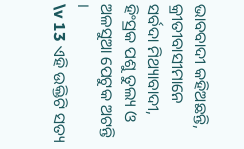ଭାବବାଦୀ କହିଅଛନ୍ତି, କ୍ରୀତୀବାସୀମାନେ ସର୍ବଦା ମିଥ୍ୟାବାଦୀ, ହିଂସ୍ରକ ପଶୁ ତୁଲ୍ୟ ଓ ଅଳସୁଆ ପେଟୁକ ଅଟନ୍ତି ।
\v 13 ଏହି ଉକ୍ତିଟି ସତ୍ୟ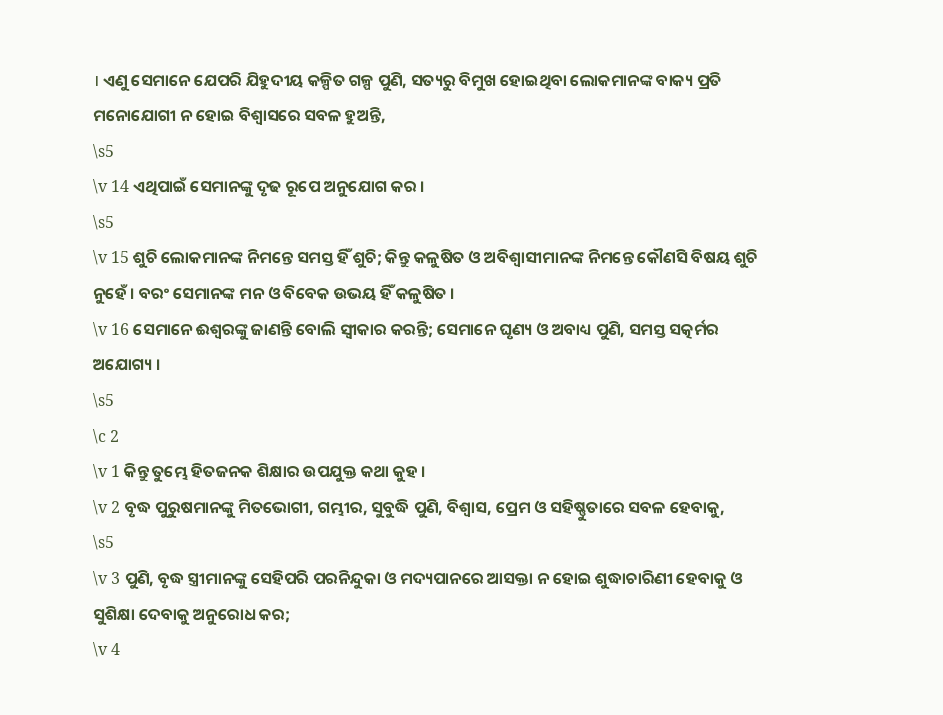। ଏଣୁ ସେମାନେ ଯେପରି ଯିହୁଦୀୟ କଳ୍ପିତ ଗଳ୍ପ ପୁଣି, ସତ୍ୟରୁ ବିମୁଖ ହୋଇଥିବା ଲୋକମାନଙ୍କ ବାକ୍ୟ ପ୍ରତି ମନୋଯୋଗୀ ନ ହୋଇ ବିଶ୍ୱାସରେ ସବଳ ହୁଅନ୍ତି,
\s5
\v 14 ଏଥିପାଇଁ ସେମାନଙ୍କୁ ଦୃଢ ରୂପେ ଅନୁଯୋଗ କର ।
\s5
\v 15 ଶୁଚି ଲୋକମାନଙ୍କ ନିମନ୍ତେ ସମସ୍ତ ହିଁ ଶୁଚି; କିନ୍ତୁ କଳୁଷିତ ଓ ଅବିଶ୍ୱାସୀମାନଙ୍କ ନିମନ୍ତେ କୌଣସି ବିଷୟ ଶୁଚି ନୁହେଁ । ବରଂ ସେମାନଙ୍କ ମନ ଓ ବିବେକ ଉଭୟ ହିଁ କଳୁଷିତ ।
\v 16 ସେମାନେ ଈଶ୍ୱରଙ୍କୁ ଜାଣନ୍ତି ବୋଲି ସ୍ୱୀକାର କରନ୍ତି; ସେମାନେ ଘୃଣ୍ୟ ଓ ଅବାଧ୍ୟ ପୁଣି, ସମସ୍ତ ସତ୍କର୍ମର ଅଯୋଗ୍ୟ ।
\s5
\c 2
\v 1 କିନ୍ତୁ ତୁମ୍ଭେ ହିତଜନକ ଶିକ୍ଷାର ଉପଯୁକ୍ତ କଥା କୁହ ।
\v 2 ବୃଦ୍ଧ ପୁରୁଷମାନଙ୍କୁ ମିତଭୋଗୀ, ଗମ୍ଭୀର, ସୁବୁଦ୍ଧି ପୁଣି, ବିଶ୍ୱାସ, ପ୍ରେମ ଓ ସହିଷ୍ଣୁତାରେ ସବଳ ହେବାକୁ,
\s5
\v 3 ପୁଣି, ବୃଦ୍ଧ ସ୍ତ୍ରୀମାନଙ୍କୁ ସେହିପରି ପରନିନ୍ଦୁକା ଓ ମଦ୍ୟପାନରେ ଆସକ୍ତା ନ ହୋଇ ଶୁଦ୍ଧାଚାରିଣୀ ହେବାକୁ ଓ ସୁଶିକ୍ଷା ଦେବାକୁ ଅନୁରୋଧ କର;
\v 4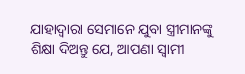ଯାହାଦ୍ୱାରା ସେମାନେ ଯୁବା ସ୍ତ୍ରୀମାନଙ୍କୁ ଶିକ୍ଷା ଦିଅନ୍ତୁ ଯେ, ଆପଣା ସ୍ୱାମୀ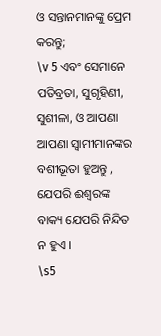ଓ ସନ୍ତାନମାନଙ୍କୁ ପ୍ରେମ କରନ୍ତୁ;
\v 5 ଏବଂ ସେମାନେ ପତିବ୍ରତା, ସୁଗୃହିଣୀ, ସୁଶୀଳା, ଓ ଆପଣା ଆପଣା ସ୍ୱାମୀମାନଙ୍କର ବଶୀଭୂତା ହୁଅନ୍ତୁ , ଯେପରି ଈଶ୍ୱରଙ୍କ ବାକ୍ୟ ଯେପରି ନିନ୍ଦିତ ନ ହୁଏ ।
\s5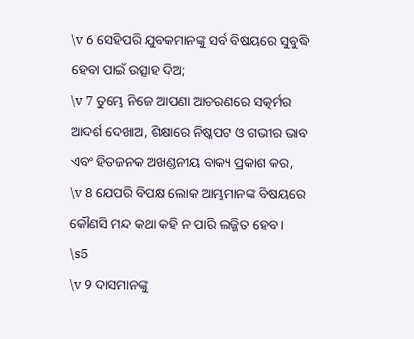\v 6 ସେହିପରି ଯୁବକମାନଙ୍କୁ ସର୍ବ ବିଷୟରେ ସୁବୁଦ୍ଧି ହେବା ପାଇଁ ଉତ୍ସାହ ଦିଅ;
\v 7 ତୁମ୍ଭେ ନିଜେ ଆପଣା ଆଚରଣରେ ସତ୍କର୍ମର ଆଦର୍ଶ ଦେଖାଅ, ଶିକ୍ଷାରେ ନିଷ୍କପଟ ଓ ଗଭୀର ଭାବ ଏବଂ ହିତଜନକ ଅଖଣ୍ଡନୀୟ ବାକ୍ୟ ପ୍ରକାଶ କର,
\v 8 ଯେପରି ବିପକ୍ଷ ଲୋକ ଆମ୍ଭମାନଙ୍କ ବିଷୟରେ କୌଣସି ମନ୍ଦ କଥା କହି ନ ପାରି ଲଜ୍ଜିତ ହେବ ।
\s5
\v 9 ଦାସମାନଙ୍କୁ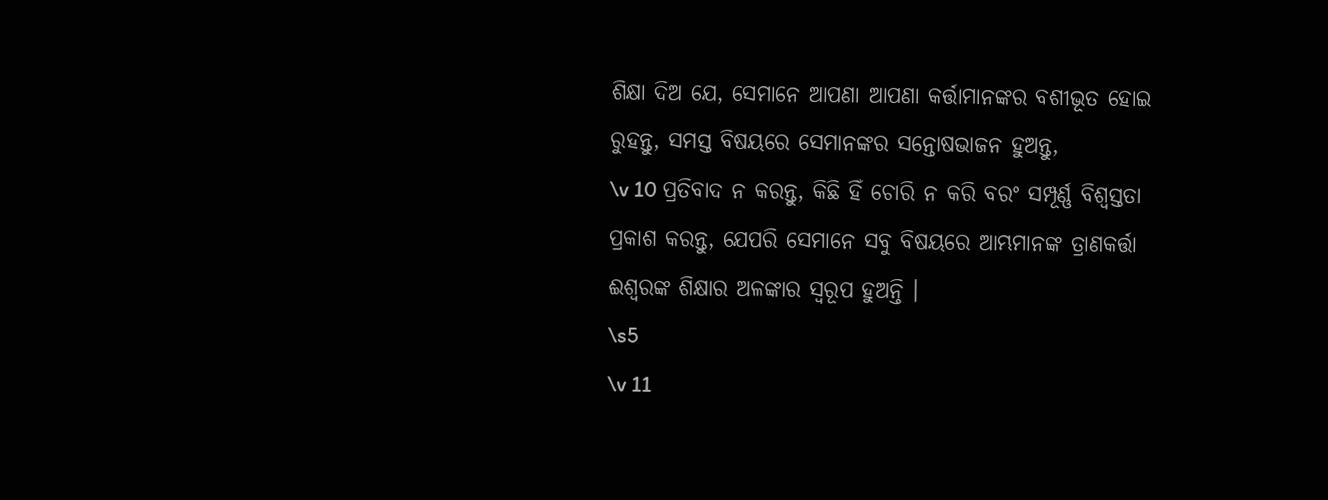ଶିକ୍ଷା ଦିଅ ଯେ, ସେମାନେ ଆପଣା ଆପଣା କର୍ତ୍ତାମାନଙ୍କର ବଶୀଭୂତ ହୋଇ ରୁହନ୍ତୁ, ସମସ୍ତ ବିଷୟରେ ସେମାନଙ୍କର ସନ୍ତୋଷଭାଜନ ହୁଅନ୍ତୁ,
\v 10 ପ୍ରତିବାଦ ନ କରନ୍ତୁ, କିଛି ହିଁ ଚୋରି ନ କରି ବରଂ ସମ୍ପୂର୍ଣ୍ଣ ବିଶ୍ୱସ୍ତତା ପ୍ରକାଶ କରନ୍ତୁ, ଯେପରି ସେମାନେ ସବୁ ବିଷୟରେ ଆମ୍ଭମାନଙ୍କ ତ୍ରାଣକର୍ତ୍ତା ଈଶ୍ୱରଙ୍କ ଶିକ୍ଷାର ଅଳଙ୍କାର ସ୍ୱରୂପ ହୁଅନ୍ତି ।
\s5
\v 11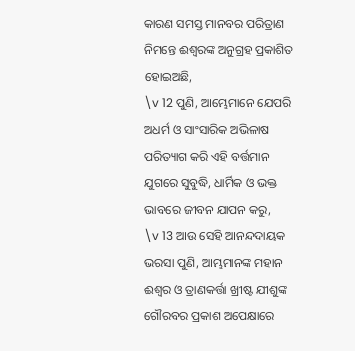କାରଣ ସମସ୍ତ ମାନବର ପରିତ୍ରାଣ ନିମନ୍ତେ ଈଶ୍ୱରଙ୍କ ଅନୁଗ୍ରହ ପ୍ରକାଶିତ ହୋଇଅଛି,
\v 12 ପୁଣି, ଆମ୍ଭେମାନେ ଯେପରି ଅଧର୍ମ ଓ ସାଂସାରିକ ଅଭିଳାଷ ପରିତ୍ୟାଗ କରି ଏହି ବର୍ତ୍ତମାନ ଯୁଗରେ ସୁବୁଦ୍ଧି, ଧାର୍ମିକ ଓ ଭକ୍ତ ଭାବରେ ଜୀବନ ଯାପନ କରୁ,
\v 13 ଆଉ ସେହି ଆନନ୍ଦଦାୟକ ଭରସା ପୁଣି, ଆମ୍ଭମାନଙ୍କ ମହାନ ଈଶ୍ୱର ଓ ତ୍ରାଣକର୍ତ୍ତା ଖ୍ରୀଷ୍ଟ ଯୀଶୁଙ୍କ ଗୌରବର ପ୍ରକାଶ ଅପେକ୍ଷାରେ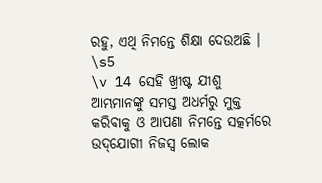ରହୁ, ଏଥି ନିମନ୍ତେ ଶିକ୍ଷା ଦେଉଅଛି ।
\s5
\v 14 ସେହି ଖ୍ରୀଷ୍ଟ ଯୀଶୁ ଆମ୍ଭମାନଙ୍କୁ ସମସ୍ତ ଅଧର୍ମରୁ ମୁକ୍ତ କରିବାକୁ ଓ ଆପଣା ନିମନ୍ତେ ସତ୍କର୍ମରେ ଉଦ୍‌ଯୋଗୀ ନିଜସ୍ୱ ଲୋକ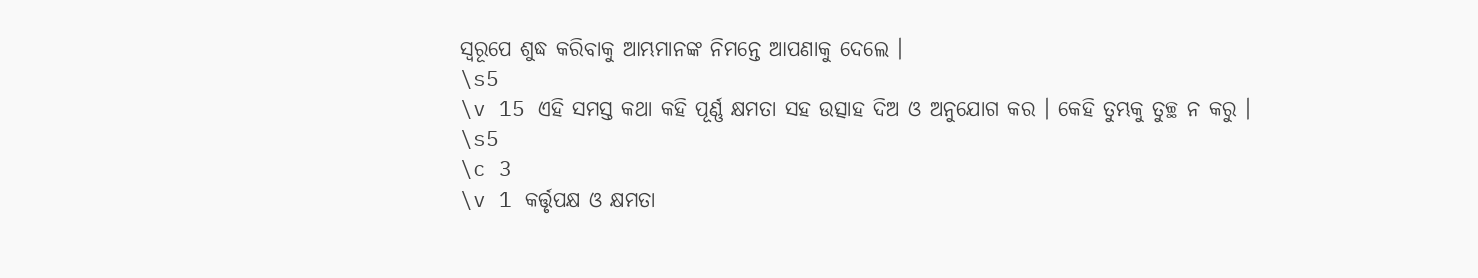ସ୍ୱରୂପେ ଶୁଦ୍ଧ କରିବାକୁ ଆମ୍ଭମାନଙ୍କ ନିମନ୍ତେ ଆପଣାକୁ ଦେଲେ ।
\s5
\v 15 ଏହି ସମସ୍ତ କଥା କହି ପୂର୍ଣ୍ଣ କ୍ଷମତା ସହ ଉତ୍ସାହ ଦିଅ ଓ ଅନୁଯୋଗ କର । କେହି ତୁମ୍ଭକୁ ତୁଚ୍ଛ ନ କରୁ ।
\s5
\c 3
\v 1 କର୍ତ୍ତୃପକ୍ଷ ଓ କ୍ଷମତା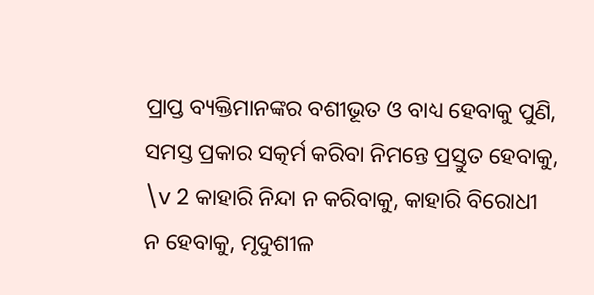ପ୍ରାପ୍ତ ବ୍ୟକ୍ତିମାନଙ୍କର ବଶୀଭୂତ ଓ ବାଧ୍ୟ ହେବାକୁ ପୁଣି, ସମସ୍ତ ପ୍ରକାର ସତ୍କର୍ମ କରିବା ନିମନ୍ତେ ପ୍ରସ୍ତୁତ ହେବାକୁ,
\v 2 କାହାରି ନିନ୍ଦା ନ କରିବାକୁ, କାହାରି ବିରୋଧୀ ନ ହେବାକୁ, ମୃଦୁଶୀଳ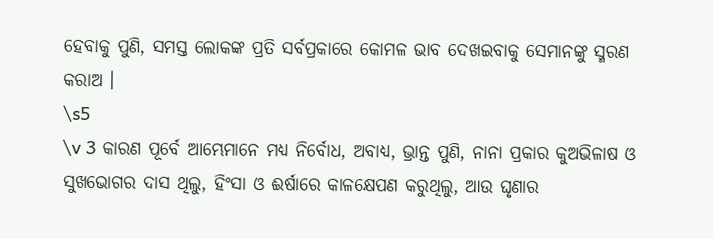ହେବାକୁ ପୁଣି, ସମସ୍ତ ଲୋକଙ୍କ ପ୍ରତି ସର୍ବପ୍ରକାରେ କୋମଳ ଭାବ ଦେଖଇବାକୁ ସେମାନଙ୍କୁ ସ୍ମରଣ କରାଅ ।
\s5
\v 3 କାରଣ ପୂର୍ବେ ଆମ୍ଭେମାନେ ମଧ୍ୟ ନିର୍ବୋଧ, ଅବାଧ୍ୟ, ଭ୍ରାନ୍ତ ପୁଣି, ନାନା ପ୍ରକାର କୁଅଭିଳାଷ ଓ ସୁଖଭୋଗର ଦାସ ଥିଲୁ, ହିଂସା ଓ ଈର୍ଷାରେ କାଳକ୍ଷେପଣ କରୁଥିଲୁ, ଆଉ ଘୃଣାର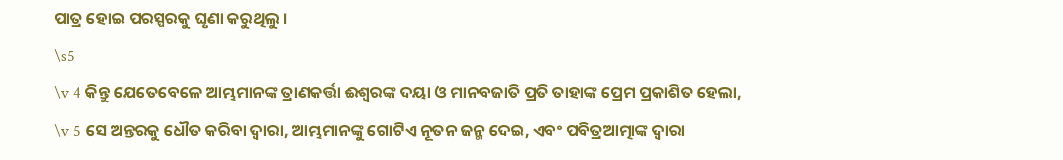ପାତ୍ର ହୋଇ ପରସ୍ପରକୁ ଘୃଣା କରୁଥିଲୁ ।
\s5
\v 4 କିନ୍ତୁ ଯେତେବେଳେ ଆମ୍ଭମାନଙ୍କ ତ୍ରାଣକର୍ତ୍ତା ଈଶ୍ୱରଙ୍କ ଦୟା ଓ ମାନବଜାତି ପ୍ରତି ତାହାଙ୍କ ପ୍ରେମ ପ୍ରକାଶିତ ହେଲା,
\v 5 ସେ ଅନ୍ତରକୁ ଧୌତ କରିବା ଦ୍ୱାରା, ଆମ୍ଭମାନଙ୍କୁ ଗୋଟିଏ ନୂତନ ଜନ୍ମ ଦେଇ, ଏବଂ ପବିତ୍ରଆତ୍ମାଙ୍କ ଦ୍ୱାରା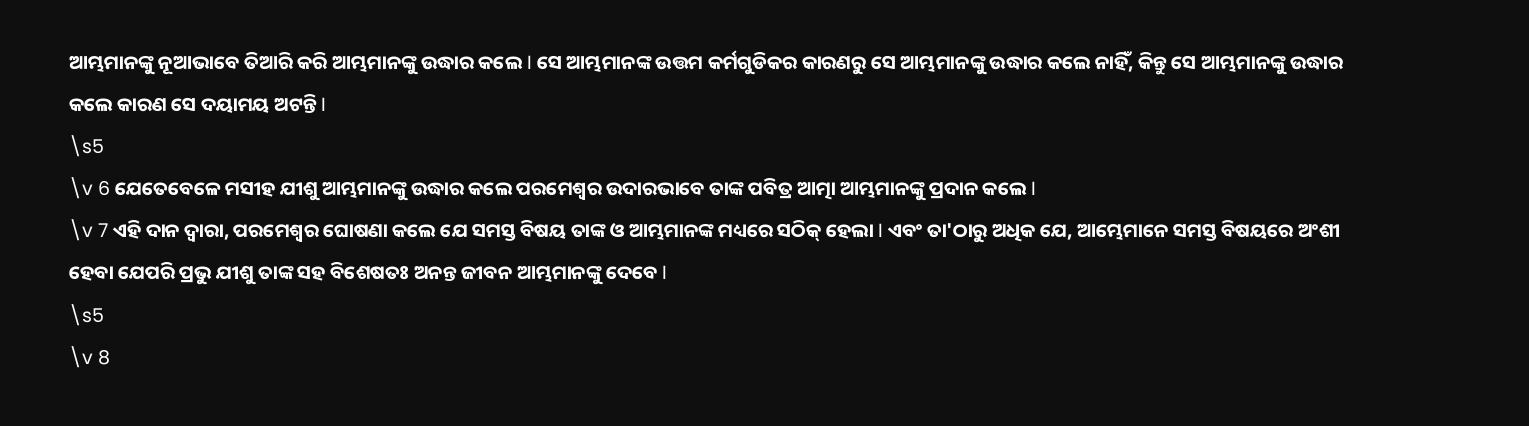ଆମ୍ଭମାନଙ୍କୁ ନୂଆଭାବେ ତିଆରି କରି ଆମ୍ଭମାନଙ୍କୁ ଉଦ୍ଧାର କଲେ I ସେ ଆମ୍ଭମାନଙ୍କ ଉତ୍ତମ କର୍ମଗୁଡିକର କାରଣରୁ ସେ ଆମ୍ଭମାନଙ୍କୁ ଉଦ୍ଧାର କଲେ ନାହିଁ, କିନ୍ତୁ ସେ ଆମ୍ଭମାନଙ୍କୁ ଉଦ୍ଧାର କଲେ କାରଣ ସେ ଦୟାମୟ ଅଟନ୍ତି I
\s5
\v 6 ଯେତେବେଳେ ମସୀହ ଯୀଶୁ ଆମ୍ଭମାନଙ୍କୁ ଉଦ୍ଧାର କଲେ ପରମେଶ୍ୱର ଉଦାରଭାବେ ତାଙ୍କ ପବିତ୍ର ଆତ୍ମା ଆମ୍ଭମାନଙ୍କୁ ପ୍ରଦାନ କଲେ I
\v 7 ଏହି ଦାନ ଦ୍ୱାରା, ପରମେଶ୍ୱର ଘୋଷଣା କଲେ ଯେ ସମସ୍ତ ବିଷୟ ତାଙ୍କ ଓ ଆମ୍ଭମାନଙ୍କ ମଧ୍ୟରେ ସଠିକ୍ ହେଲା I ଏବଂ ତା'ଠାରୁ ଅଧିକ ଯେ, ଆମ୍ଭେମାନେ ସମସ୍ତ ବିଷୟରେ ଅଂଶୀ ହେବା ଯେପରି ପ୍ରଭୁ ଯୀଶୁ ତାଙ୍କ ସହ ବିଶେଷତଃ ଅନନ୍ତ ଜୀବନ ଆମ୍ଭମାନଙ୍କୁ ଦେବେ I
\s5
\v 8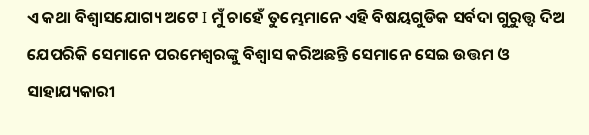ଏ କଥା ବିଶ୍ୱାସଯୋଗ୍ୟ ଅଟେ I ମୁଁ ଚାହେଁ ତୁମ୍ଭେମାନେ ଏହି ବିଷୟଗୁଡିକ ସର୍ବଦା ଗୁରୁତ୍ତ୍ୱ ଦିଅ ଯେପରିକି ସେମାନେ ପରମେଶ୍ୱରଙ୍କୁ ବିଶ୍ୱାସ କରିଅଛନ୍ତି ସେମାନେ ସେଇ ଉତ୍ତମ ଓ ସାହାଯ୍ୟକାରୀ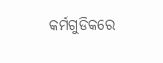କର୍ମଗୁଡିକରେ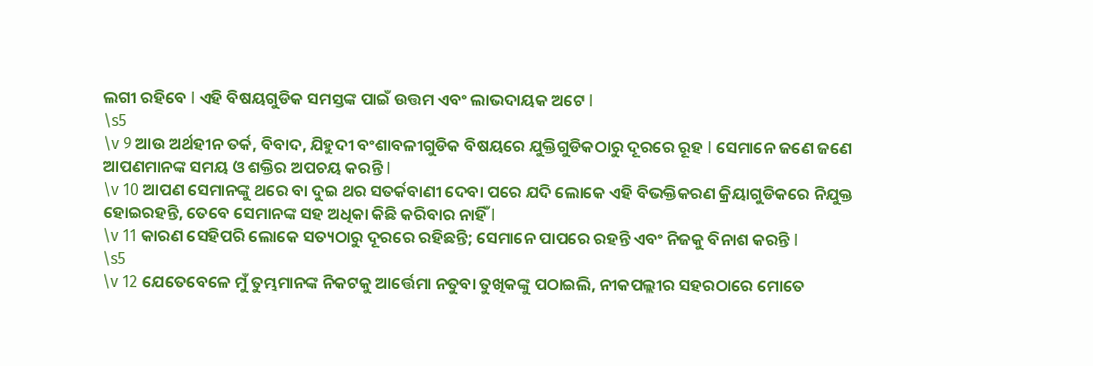ଲଗୀ ରହିବେ I ଏହି ବିଷୟଗୁଡିକ ସମସ୍ତଙ୍କ ପାଇଁ ଉତ୍ତମ ଏବଂ ଲାଭଦାୟକ ଅଟେ I
\s5
\v 9 ଆଉ ଅର୍ଥହୀନ ତର୍କ, ବିବାଦ, ଯିହୁଦୀ ବଂଶାବଳୀଗୁଡିକ ବିଷୟରେ ଯୁକ୍ତିଗୁଡିକଠାରୁ ଦୂରରେ ରୂହ I ସେମାନେ ଜଣେ ଜଣେ ଆପଣମାନଙ୍କ ସମୟ ଓ ଶକ୍ତିର ଅପଚୟ କରନ୍ତି I
\v 10 ଆପଣ ସେମାନଙ୍କୁ ଥରେ ବା ଦୁଇ ଥର ସତର୍କବାଣୀ ଦେବା ପରେ ଯଦି ଲୋକେ ଏହି ବିଭକ୍ତିକରଣ କ୍ରିୟାଗୁଡିକରେ ନିଯୁକ୍ତ ହୋଇରହନ୍ତି, ତେବେ ସେମାନଙ୍କ ସହ ଅଧିକା କିଛି କରିବାର ନାହିଁ I
\v 11 କାରଣ ସେହିପରି ଲୋକେ ସତ୍ୟଠାରୁ ଦୂରରେ ରହିଛନ୍ତି; ସେମାନେ ପାପରେ ରହନ୍ତି ଏବଂ ନିଜକୁ ବିନାଶ କରନ୍ତି I
\s5
\v 12 ଯେତେବେଳେ ମୁଁ ତୁମ୍ଭମାନଙ୍କ ନିକଟକୁ ଆର୍ତ୍ତେମା ନତୁବା ତୁଖିକଙ୍କୁ ପଠାଇଲି, ନୀକପଲ୍ଲୀର ସହରଠାରେ ମୋତେ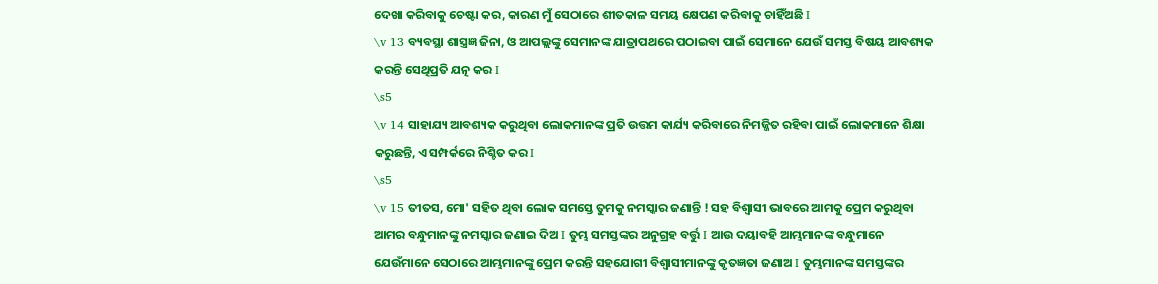ଦେଖା କରିବାକୁ ଚେଷ୍ଟା କର, କାରଣ ମୁଁ ସେଠାରେ ଶୀତକାଳ ସମୟ କ୍ଷେପଣ କରିବାକୁ ଚାହିଁଅଛି I
\v 13 ବ୍ୟବସ୍ଥା ଶାସ୍ତ୍ରଜ୍ଞ ଜିନା, ଓ ଆପଲ୍ଲଙ୍କୁ ସେମାନଙ୍କ ଯାତ୍ରାପଥରେ ପଠାଇବା ପାଇଁ ସେମାନେ ଯେଉଁ ସମସ୍ତ ବିଷୟ ଆବଶ୍ୟକ କରନ୍ତି ସେଥିପ୍ରତି ଯତ୍ନ କର I
\s5
\v 14 ସାହାଯ୍ୟ ଆବଶ୍ୟକ କରୁଥିବା ଲୋକମାନଙ୍କ ପ୍ରତି ଉତ୍ତମ କାର୍ଯ୍ୟ କରିବାରେ ନିମଜ୍ଜିତ ରହିବା ପାଇଁ ଲୋକମାନେ ଶିକ୍ଷା କରୁଛନ୍ତି, ଏ ସମ୍ପର୍କରେ ନିଶ୍ଚିତ କର I
\s5
\v 15 ତୀତସ, ମୋ' ସହିତ ଥିବା ଲୋକ ସମସ୍ତେ ତୁମକୁ ନମସ୍କାର ଜଣାନ୍ତି ! ସହ ବିଶ୍ୱାସୀ ଭାବରେ ଆମକୁ ପ୍ରେମ କରୁଥିବା ଆମର ବନ୍ଧୁମାନଙ୍କୁ ନମସ୍କାର ଜଣାଇ ଦିଅ I ତୁମ୍ଭ ସମସ୍ତଙ୍କର ଅନୁଗ୍ରହ ବର୍ତ୍ତୁ I ଆଉ ଦୟାବହି ଆମ୍ଭମାନଙ୍କ ବନ୍ଧୁମାନେ ଯେଉଁମାନେ ସେଠାରେ ଆମ୍ଭମାନଙ୍କୁ ପ୍ରେମ କରନ୍ତି ସହଯୋଗୀ ବିଶ୍ୱାସୀମାନଙ୍କୁ କୃତଜ୍ଞତା ଜଣାଅ I ତୁମ୍ଭମାନଙ୍କ ସମସ୍ତଙ୍କର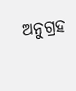ଅନୁଗ୍ରହ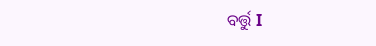ବର୍ତ୍ତୁ I